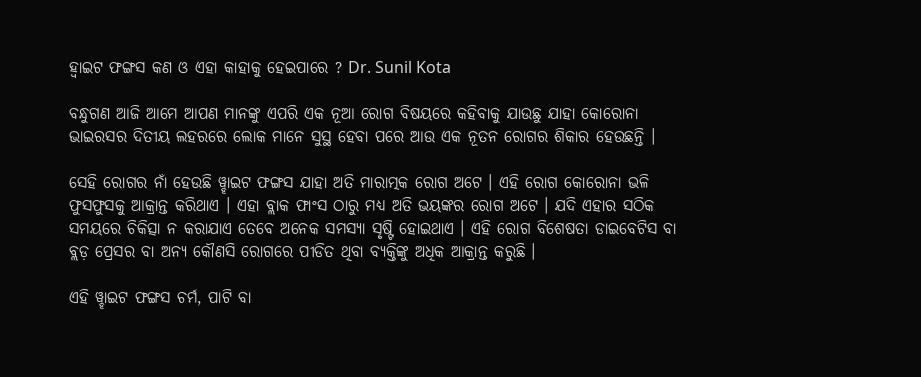ହ୍ଵାଇଟ ଫଙ୍ଗସ କଣ ଓ ଏହା କାହାକୁ ହେଇପାରେ ? Dr. Sunil Kota

ବନ୍ଧୁଗଣ ଆଜି ଆମେ ଆପଣ ମାନଙ୍କୁ ଏପରି ଏକ ନୂଆ ରୋଗ ବିଷୟରେ କହିବାକୁ ଯାଉଛୁ ଯାହା କୋରୋନା ଭାଇରସର ଦିତୀୟ ଲହରରେ ଲୋକ ମାନେ ସୁସ୍ଥ ହେବା ପରେ ଆଉ ଏକ ନୂତନ ରୋଗର ଶିକାର ହେଉଛନ୍ତି ।

ସେହି ରୋଗର ନାଁ ହେଉଛି ୱ୍ହାଇଟ ଫଙ୍ଗସ ଯାହା ଅତି ମାରାତ୍ମକ ରୋଗ ଅଟେ । ଏହି ରୋଗ କୋରୋନା ଭଳି ଫୁସଫୁସକୁ ଆକ୍ରାନ୍ତ କରିଥାଏ । ଏହା ବ୍ଲାକ ଫାଂସ ଠାରୁ ମଧ୍ୟ ଅତି ଭୟଙ୍କର ରୋଗ ଅଟେ । ଯଦି ଏହାର ସଠିକ ସମୟରେ ଚିକିତ୍ସା ନ କରାଯାଏ ତେବେ ଅନେକ ସମସ୍ଯା ସୃଷ୍ଟି ହୋଇଥାଏ । ଏହି ରୋଗ ବିଶେଷତା ଡାଇବେଟିସ ବା ବ୍ଲଡ଼ ପ୍ରେସର ବା ଅନ୍ୟ କୌଣସି ରୋଗରେ ପୀଡିତ ଥିବା ବ୍ୟକ୍ତିଙ୍କୁ ଅଧିକ ଆକ୍ରାନ୍ତ କରୁଛି ।

ଏହି ୱ୍ହାଇଟ ଫଙ୍ଗସ ଚର୍ମ, ପାଟି ବା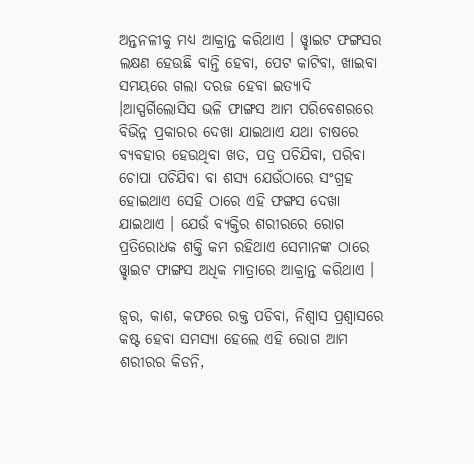ଅନ୍ତନଳୀକୁ ମଧ୍ୟ ଆକ୍ରାନ୍ତ କରିଥାଏ । ୱ୍ହାଇଟ ଫଙ୍ଗସର ଲକ୍ଷଣ ହେଉଛି ବାନ୍ତି ହେବା, ପେଟ କାଟିବା, ଖାଇବା ସମୟରେ ଗଲା ଦରଜ ହେବା ଇତ୍ୟାଦି ।ଆସ୍ପର୍ଗିଲୋସିସ ଭଳି ଫାଙ୍ଗସ ଆମ ପରିବେଶରରେ ବିଭିନ୍ନ ପ୍ରକାରର ଦେଖା ଯାଇଥାଏ ଯଥା ଚାଷରେ ବ୍ୟବହାର ହେଉଥିବା ଖତ, ପତ୍ର ପଚିଯିବା, ପରିବା ଚୋପା ପଚିଯିବା ବା ଶସ୍ଯ ଯେଉଁଠାରେ ସଂଗ୍ରହ ହୋଇଥାଏ ସେହି ଠାରେ ଏହି ଫଙ୍ଗସ ଦେଖା ଯାଇଥାଏ । ଯେଉଁ ବ୍ଯକ୍ତିର ଶରୀରରେ ରୋଗ ପ୍ରତିରୋଧକ ଶକ୍ତି କମ ରହିଥାଏ ସେମାନଙ୍କ ଠାରେ ୱ୍ହାଇଟ ଫାଙ୍ଗସ ଅଧିକ ମାତ୍ରାରେ ଆକ୍ରାନ୍ତ କରିଥାଏ ।

ଜ୍ଵର, କାଶ, କଫରେ ରକ୍ତ ପଡିବା, ନିଶ୍ଵାସ ପ୍ରଶ୍ଵାସରେ କଷ୍ଟ ହେବା ସମସ୍ଯା ହେଲେ ଏହି ରୋଗ ଆମ ଶରୀରର କିଡନି,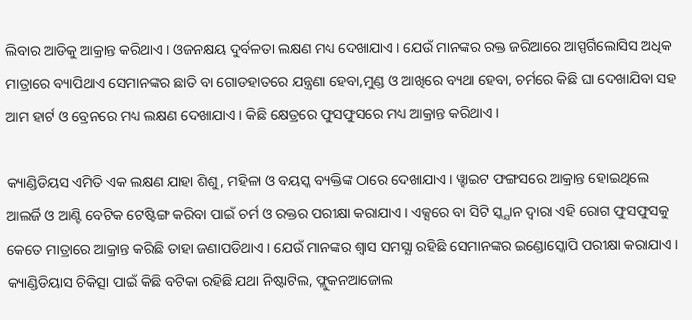ଲିବାର ଆଡିକୁ ଆକ୍ରାନ୍ତ କରିଥାଏ । ଓଜନକ୍ଷୟ ଦୁର୍ବଳତା ଲକ୍ଷଣ ମଧ୍ୟ ଦେଖାଯାଏ । ଯେଉଁ ମାନଙ୍କର ରକ୍ତ ଜରିଆରେ ଆସ୍ପର୍ଗିଲୋସିସ ଅଧିକ ମାତ୍ରାରେ ବ୍ୟାପିଥାଏ ସେମାନଙ୍କର ଛାତି ବା ଗୋଡହାତରେ ଯନ୍ତ୍ରଣା ହେବା,ମୁଣ୍ଡ ଓ ଆଖିରେ ବ୍ୟଥା ହେବା, ଚର୍ମରେ କିଛି ଘା ଦେଖାଯିବା ସହ ଆମ ହାର୍ଟ ଓ ବ୍ରେନରେ ମଧ୍ୟ ଲକ୍ଷଣ ଦେଖାଯାଏ । କିଛି କ୍ଷେତ୍ରରେ ଫୁସଫୁସରେ ମଧ୍ୟ ଆକ୍ରାନ୍ତ କରିଥାଏ ।

କ୍ୟାଣ୍ଡିଡିୟସ ଏମିତି ଏକ ଲକ୍ଷଣ ଯାହା ଶିଶୁ, ମହିଳା ଓ ବୟସ୍କ ବ୍ୟକ୍ତିଙ୍କ ଠାରେ ଦେଖାଯାଏ । ୱ୍ହାଇଟ ଫଙ୍ଗସରେ ଆକ୍ରାନ୍ତ ହୋଇଥିଲେ ଆଲର୍ଜି ଓ ଆଣ୍ଟି ବେଟିକ ଟେଷ୍ଟିଙ୍ଗ କରିବା ପାଇଁ ଚର୍ମ ଓ ରକ୍ତର ପରୀକ୍ଷା କରାଯାଏ । ଏକ୍ସରେ ବା ସିଟି ସ୍କ୍ଯାନ ଦ୍ଵାରା ଏହି ରୋଗ ଫୁସଫୁସକୁ କେତେ ମାତ୍ରାରେ ଆକ୍ରାନ୍ତ କରିଛି ତାହା ଜଣାପଡିଥାଏ । ଯେଉଁ ମାନଙ୍କର ଶ୍ଵାସ ସମସ୍ଯା ରହିଛି ସେମାନଙ୍କର ଇଣ୍ଡୋସ୍କୋପି ପରୀକ୍ଷା କରାଯାଏ । କ୍ୟାଣ୍ଡିଡିୟାସ ଚିକିତ୍ସା ପାଇଁ କିଛି ବଟିକା ରହିଛି ଯଥା ନିଷ୍ଟାଟିଲ, ଫ୍ଲୁକନଆଜୋଲ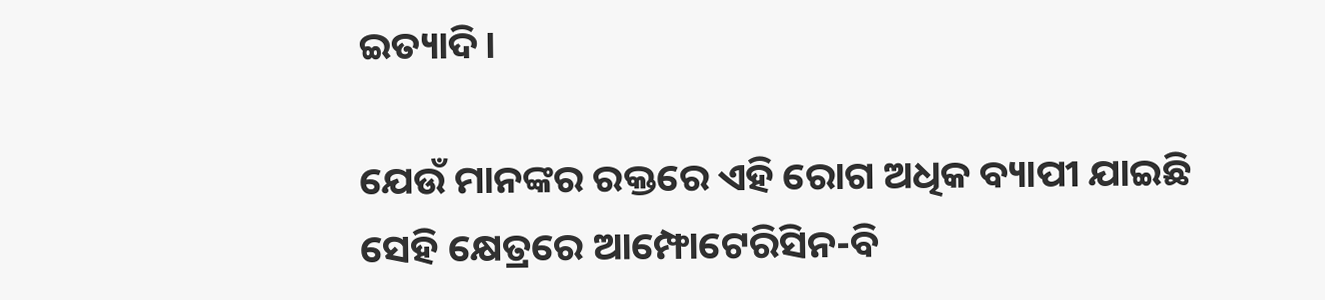ଇତ୍ୟାଦି।

ଯେଉଁ ମାନଙ୍କର ରକ୍ତରେ ଏହି ରୋଗ ଅଧିକ ବ୍ୟାପୀ ଯାଇଛି ସେହି କ୍ଷେତ୍ରରେ ଆମ୍ଫୋଟେରିସିନ-ବି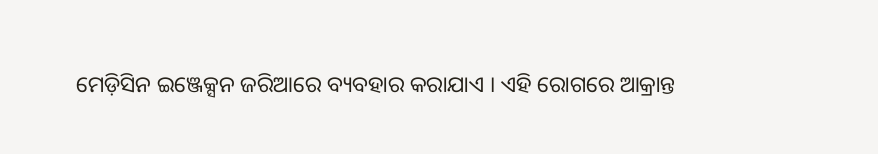ମେଡ଼ିସିନ ଇଞ୍ଜେକ୍ସନ ଜରିଆରେ ବ୍ୟବହାର କରାଯାଏ । ଏହି ରୋଗରେ ଆକ୍ରାନ୍ତ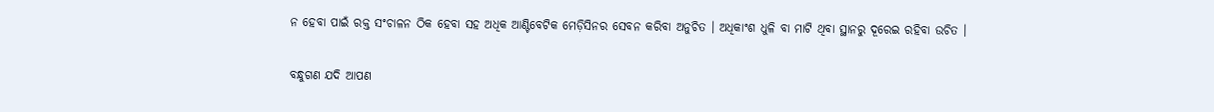ନ ହେବା ପାଇଁ ରକ୍ତ ସଂଚାଳନ ଠିକ ହେବା ସହ ଅଧିକ ଆଣ୍ଟିବେଟିକ ମେଡ଼ିସିନର ସେବନ କରିବା ଅନୁଚିତ । ଅଧିକାଂଶ ଧୁଳି ବା ମାଟି ଥିବା ସ୍ଥାନରୁ ଦୂରେଇ ରହିବା ଉଚିତ ।

ବନ୍ଧୁଗଣ ଯଦି ଆପଣ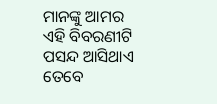ମାନଙ୍କୁ ଆମର ଏହି ବିବରଣୀଟି ପସନ୍ଦ ଆସିଥାଏ ତେବେ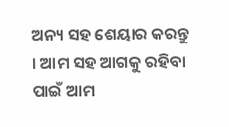ଅନ୍ୟ ସହ ଶେୟାର କରନ୍ତୁ । ଆମ ସହ ଆଗକୁ ରହିବା ପାଇଁ ଆମ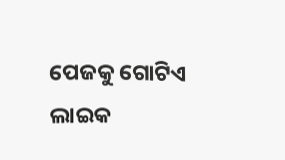ପେଜକୁ ଗୋଟିଏ ଲାଇକ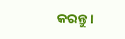କରନ୍ତୁ ।